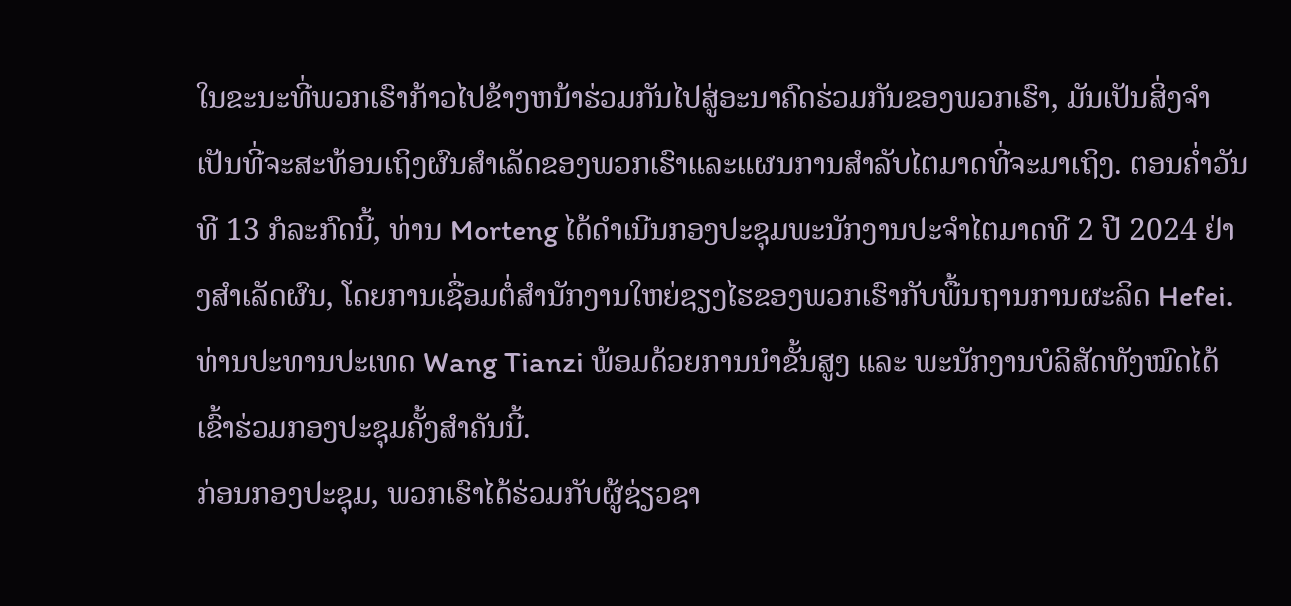ໃນຂະນະທີ່ພວກເຮົາກ້າວໄປຂ້າງຫນ້າຮ່ວມກັນໄປສູ່ອະນາຄົດຮ່ວມກັນຂອງພວກເຮົາ, ມັນເປັນສິ່ງຈໍາເປັນທີ່ຈະສະທ້ອນເຖິງຜົນສໍາເລັດຂອງພວກເຮົາແລະແຜນການສໍາລັບໄຕມາດທີ່ຈະມາເຖິງ. ຕອນຄ່ຳວັນທີ 13 ກໍລະກົດນີ້, ທ່ານ Morteng ໄດ້ດຳເນີນກອງປະຊຸມພະນັກງານປະຈຳໄຕມາດທີ 2 ປີ 2024 ຢ່າງສຳເລັດຜົນ, ໂດຍການເຊື່ອມຕໍ່ສຳນັກງານໃຫຍ່ຊຽງໄຮຂອງພວກເຮົາກັບພື້ນຖານການຜະລິດ Hefei.
ທ່ານປະທານປະເທດ Wang Tianzi ພ້ອມດ້ວຍການນຳຂັ້ນສູງ ແລະ ພະນັກງານບໍລິສັດທັງໝົດໄດ້ເຂົ້າຮ່ວມກອງປະຊຸມຄັ້ງສຳຄັນນີ້.
ກ່ອນກອງປະຊຸມ, ພວກເຮົາໄດ້ຮ່ວມກັບຜູ້ຊ່ຽວຊາ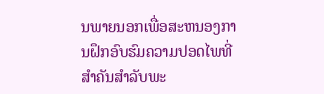ນພາຍນອກເພື່ອສະຫນອງການຝຶກອົບຮົມຄວາມປອດໄພທີ່ສໍາຄັນສໍາລັບພະ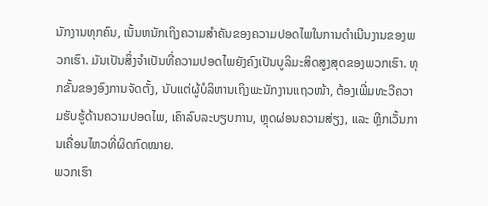ນັກງານທຸກຄົນ, ເນັ້ນຫນັກເຖິງຄວາມສໍາຄັນຂອງຄວາມປອດໄພໃນການດໍາເນີນງານຂອງພວກເຮົາ. ມັນເປັນສິ່ງຈໍາເປັນທີ່ຄວາມປອດໄພຍັງຄົງເປັນບູລິມະສິດສູງສຸດຂອງພວກເຮົາ. ທຸກຂັ້ນຂອງອົງການຈັດຕັ້ງ, ນັບແຕ່ຜູ້ບໍລິຫານເຖິງພະນັກງານແຖວໜ້າ, ຕ້ອງເພີ່ມທະວີຄວາມຮັບຮູ້ດ້ານຄວາມປອດໄພ, ເຄົາລົບລະບຽບການ, ຫຼຸດຜ່ອນຄວາມສ່ຽງ, ແລະ ຫຼີກເວັ້ນການເຄື່ອນໄຫວທີ່ຜິດກົດໝາຍ.
ພວກເຮົາ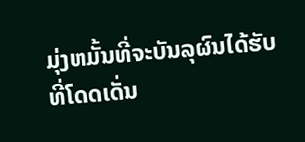ມຸ່ງຫມັ້ນທີ່ຈະບັນລຸຜົນໄດ້ຮັບທີ່ໂດດເດັ່ນ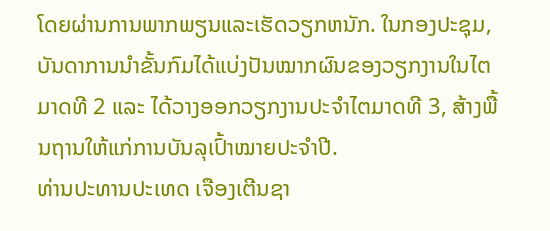ໂດຍຜ່ານການພາກພຽນແລະເຮັດວຽກຫນັກ. ໃນກອງປະຊຸມ, ບັນດາການນຳຂັ້ນກົມໄດ້ແບ່ງປັນໝາກຜົນຂອງວຽກງານໃນໄຕມາດທີ 2 ແລະ ໄດ້ວາງອອກວຽກງານປະຈຳໄຕມາດທີ 3, ສ້າງພື້ນຖານໃຫ້ແກ່ການບັນລຸເປົ້າໝາຍປະຈຳປີ.
ທ່ານປະທານປະເທດ ເຈືອງເຕີນຊາ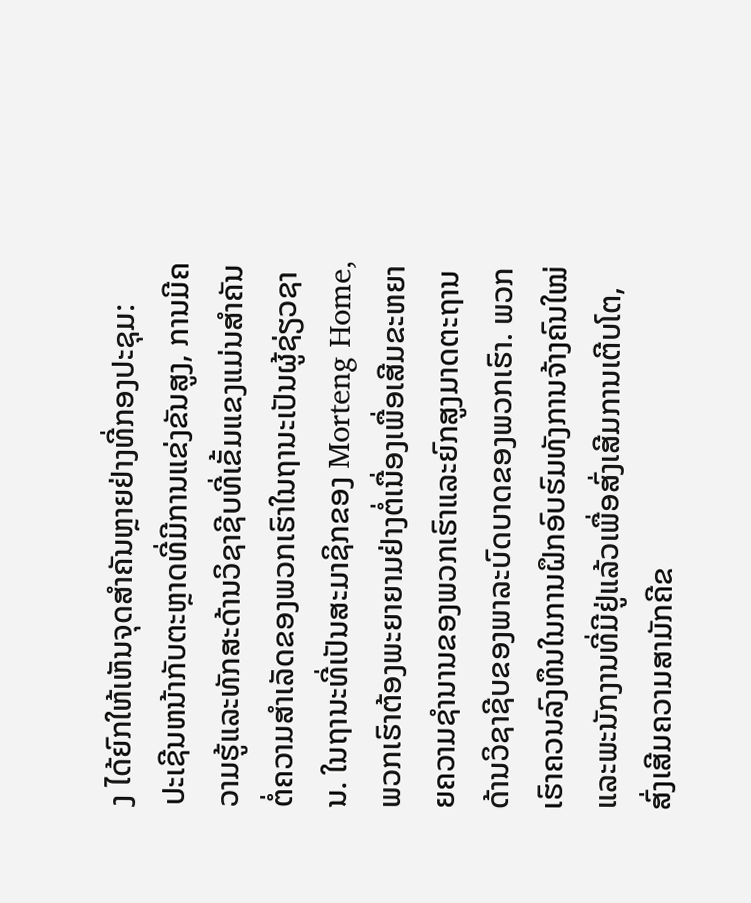ງ ໄດ້ຍົກໃຫ້ເຫັນຈຸດສຳຄັນຫຼາຍຢ່າງທີ່ກອງປະຊຸມ:
ປະເຊີນຫນ້າກັບຕະຫຼາດທີ່ມີການແຂ່ງຂັນສູງ, ການມີຄວາມຮູ້ແລະທັກສະດ້ານວິຊາຊີບທີ່ເຂັ້ມແຂງແມ່ນສໍາຄັນຕໍ່ຄວາມສໍາເລັດຂອງພວກເຮົາໃນຖານະເປັນຜູ້ຊ່ຽວຊານ. ໃນຖານະທີ່ເປັນສະມາຊິກຂອງ Morteng Home, ພວກເຮົາຕ້ອງພະຍາຍາມຢ່າງຕໍ່ເນື່ອງເພື່ອເສີມຂະຫຍາຍຄວາມຊໍານານຂອງພວກເຮົາແລະຍົກສູງມາດຕະຖານດ້ານວິຊາຊີບຂອງພາລະບົດບາດຂອງພວກເຮົາ. ພວກເຮົາຄວນລົງທຶນໃນການຝຶກອົບຮົມທັງການຈ້າງຄົນໃໝ່ ແລະພະນັກງານທີ່ມີຢູ່ແລ້ວເພື່ອສົ່ງເສີມການເຕີບໂຕ, ສົ່ງເສີມຄວາມສາມັກຄີຂ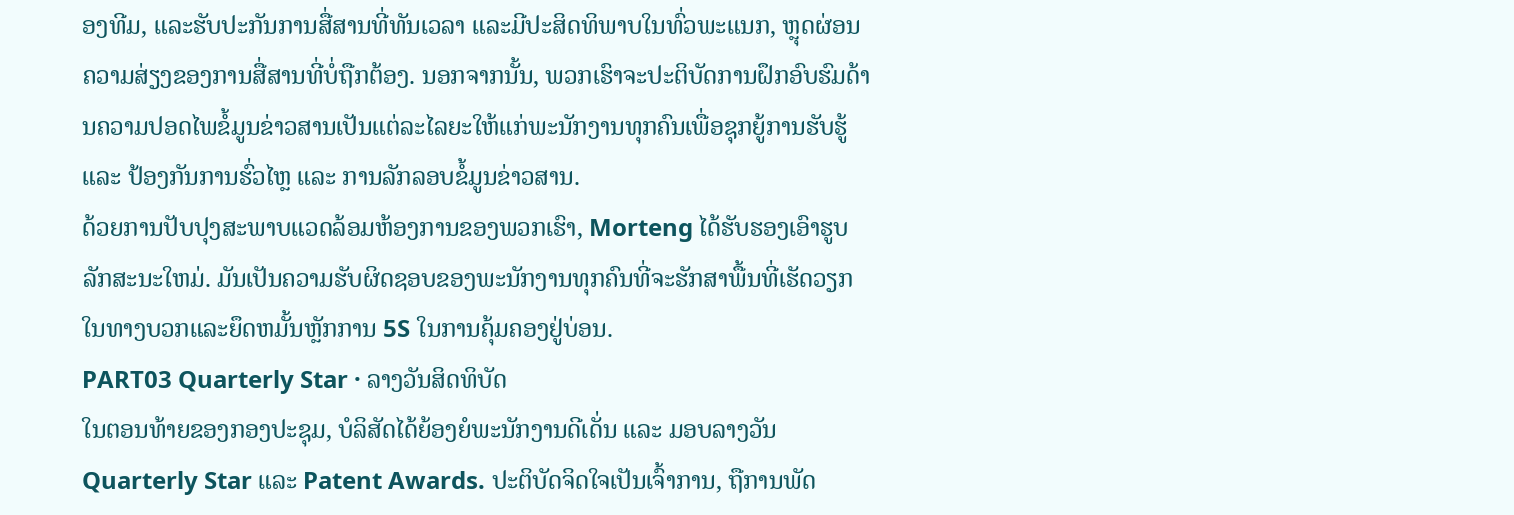ອງທີມ, ແລະຮັບປະກັນການສື່ສານທີ່ທັນເວລາ ແລະມີປະສິດທິພາບໃນທົ່ວພະແນກ, ຫຼຸດຜ່ອນຄວາມສ່ຽງຂອງການສື່ສານທີ່ບໍ່ຖືກຕ້ອງ. ນອກຈາກນັ້ນ, ພວກເຮົາຈະປະຕິບັດການຝຶກອົບຮົມດ້ານຄວາມປອດໄພຂໍ້ມູນຂ່າວສານເປັນແຕ່ລະໄລຍະໃຫ້ແກ່ພະນັກງານທຸກຄົນເພື່ອຊຸກຍູ້ການຮັບຮູ້ ແລະ ປ້ອງກັນການຮົ່ວໄຫຼ ແລະ ການລັກລອບຂໍ້ມູນຂ່າວສານ.
ດ້ວຍການປັບປຸງສະພາບແວດລ້ອມຫ້ອງການຂອງພວກເຮົາ, Morteng ໄດ້ຮັບຮອງເອົາຮູບລັກສະນະໃຫມ່. ມັນເປັນຄວາມຮັບຜິດຊອບຂອງພະນັກງານທຸກຄົນທີ່ຈະຮັກສາພື້ນທີ່ເຮັດວຽກໃນທາງບວກແລະຍຶດຫມັ້ນຫຼັກການ 5S ໃນການຄຸ້ມຄອງຢູ່ບ່ອນ.
PART03 Quarterly Star · ລາງວັນສິດທິບັດ
ໃນຕອນທ້າຍຂອງກອງປະຊຸມ, ບໍລິສັດໄດ້ຍ້ອງຍໍພະນັກງານດີເດັ່ນ ແລະ ມອບລາງວັນ Quarterly Star ແລະ Patent Awards. ປະຕິບັດຈິດໃຈເປັນເຈົ້າການ, ຖືການພັດ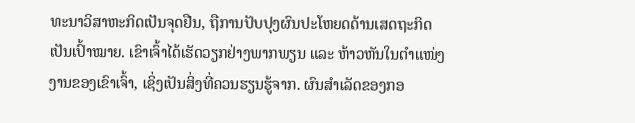ທະນາວິສາຫະກິດເປັນຈຸດຢືນ, ຖືການປັບປຸງຜົນປະໂຫຍດດ້ານເສດຖະກິດເປັນເປົ້າໝາຍ. ເຂົາເຈົ້າໄດ້ເຮັດວຽກຢ່າງພາກພຽນ ແລະ ຫ້າວຫັນໃນຕໍາແໜ່ງງານຂອງເຂົາເຈົ້າ, ເຊິ່ງເປັນສິ່ງທີ່ຄວນຮຽນຮູ້ຈາກ. ຜົນສຳເລັດຂອງກອ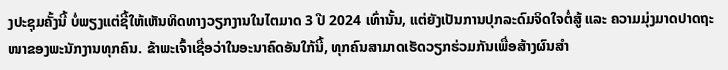ງປະຊຸມຄັ້ງນີ້ ບໍ່ພຽງແຕ່ຊີ້ໃຫ້ເຫັນທິດທາງວຽກງານໃນໄຕມາດ 3 ປີ 2024 ເທົ່ານັ້ນ, ແຕ່ຍັງເປັນການປຸກລະດົມຈິດໃຈຕໍ່ສູ້ ແລະ ຄວາມມຸ່ງມາດປາດຖະໜາຂອງພະນັກງານທຸກຄົນ. ຂ້າພະເຈົ້າເຊື່ອວ່າໃນອະນາຄົດອັນໃກ້ນີ້, ທຸກຄົນສາມາດເຮັດວຽກຮ່ວມກັນເພື່ອສ້າງຜົນສໍາ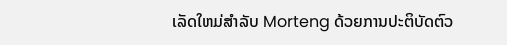ເລັດໃຫມ່ສໍາລັບ Morteng ດ້ວຍການປະຕິບັດຕົວ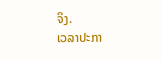ຈິງ.
ເວລາປະກາ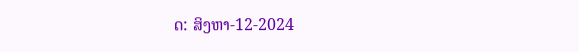ດ: ສິງຫາ-12-2024